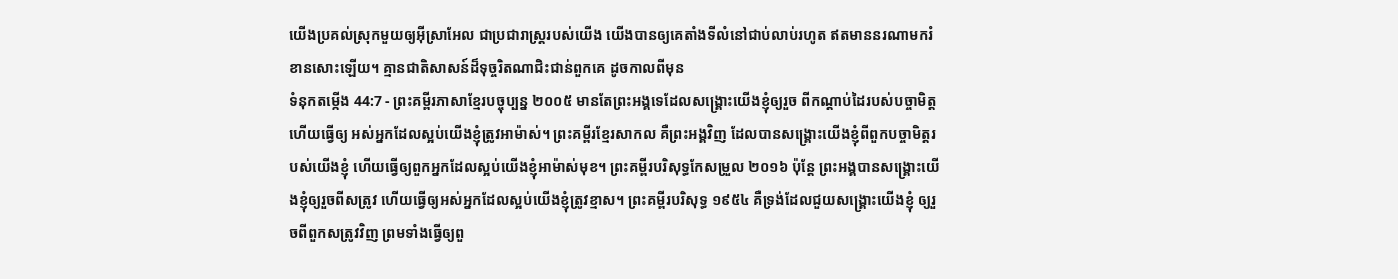យើងប្រគល់ស្រុកមួយឲ្យអ៊ីស្រាអែល ជាប្រជារាស្ត្ររបស់យើង យើងបានឲ្យគេតាំងទីលំនៅជាប់លាប់រហូត ឥតមាននរណាមករំខានសោះឡើយ។ គ្មានជាតិសាសន៍ដ៏ទុច្ចរិតណាជិះជាន់ពួកគេ ដូចកាលពីមុន
ទំនុកតម្កើង 44:7 - ព្រះគម្ពីរភាសាខ្មែរបច្ចុប្បន្ន ២០០៥ មានតែព្រះអង្គទេដែលសង្គ្រោះយើងខ្ញុំឲ្យរួច ពីកណ្ដាប់ដៃរបស់បច្ចាមិត្ត ហើយធ្វើឲ្យ អស់អ្នកដែលស្អប់យើងខ្ញុំត្រូវអាម៉ាស់។ ព្រះគម្ពីរខ្មែរសាកល គឺព្រះអង្គវិញ ដែលបានសង្គ្រោះយើងខ្ញុំពីពួកបច្ចាមិត្តរបស់យើងខ្ញុំ ហើយធ្វើឲ្យពួកអ្នកដែលស្អប់យើងខ្ញុំអាម៉ាស់មុខ។ ព្រះគម្ពីរបរិសុទ្ធកែសម្រួល ២០១៦ ប៉ុន្ដែ ព្រះអង្គបានសង្គ្រោះយើងខ្ញុំឲ្យរួចពីសត្រូវ ហើយធ្វើឲ្យអស់អ្នកដែលស្អប់យើងខ្ញុំត្រូវខ្មាស។ ព្រះគម្ពីរបរិសុទ្ធ ១៩៥៤ គឺទ្រង់ដែលជួយសង្គ្រោះយើងខ្ញុំ ឲ្យរួចពីពួកសត្រូវវិញ ព្រមទាំងធ្វើឲ្យពួ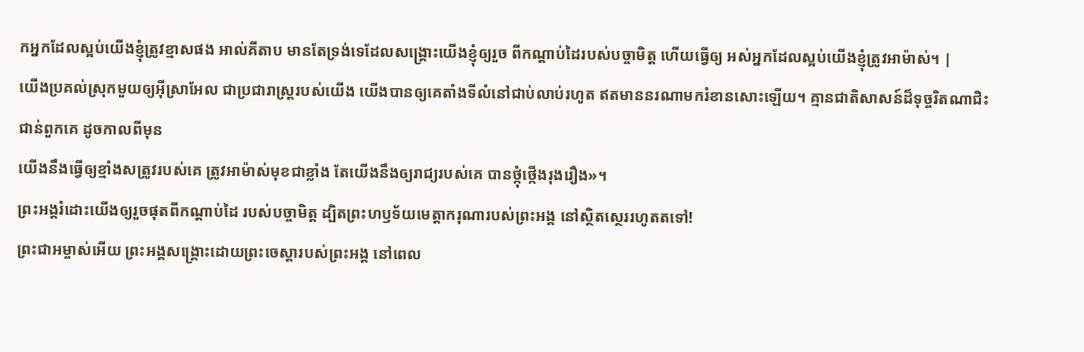កអ្នកដែលស្អប់យើងខ្ញុំត្រូវខ្មាសផង អាល់គីតាប មានតែទ្រង់ទេដែលសង្គ្រោះយើងខ្ញុំឲ្យរួច ពីកណ្ដាប់ដៃរបស់បច្ចាមិត្ត ហើយធ្វើឲ្យ អស់អ្នកដែលស្អប់យើងខ្ញុំត្រូវអាម៉ាស់។ |
យើងប្រគល់ស្រុកមួយឲ្យអ៊ីស្រាអែល ជាប្រជារាស្ត្ររបស់យើង យើងបានឲ្យគេតាំងទីលំនៅជាប់លាប់រហូត ឥតមាននរណាមករំខានសោះឡើយ។ គ្មានជាតិសាសន៍ដ៏ទុច្ចរិតណាជិះជាន់ពួកគេ ដូចកាលពីមុន
យើងនឹងធ្វើឲ្យខ្មាំងសត្រូវរបស់គេ ត្រូវអាម៉ាស់មុខជាខ្លាំង តែយើងនឹងឲ្យរាជ្យរបស់គេ បានថ្កុំថ្កើងរុងរឿង»។
ព្រះអង្គរំដោះយើងឲ្យរួចផុតពីកណ្ដាប់ដៃ របស់បច្ចាមិត្ត ដ្បិតព្រះហឫទ័យមេត្តាករុណារបស់ព្រះអង្គ នៅស្ថិតស្ថេររហូតតទៅ!
ព្រះជាអម្ចាស់អើយ ព្រះអង្គសង្គ្រោះដោយព្រះចេស្ដារបស់ព្រះអង្គ នៅពេល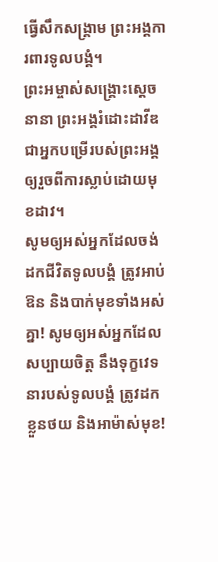ធ្វើសឹកសង្គ្រាម ព្រះអង្គការពារទូលបង្គំ។
ព្រះអម្ចាស់សង្គ្រោះស្ដេចនានា ព្រះអង្គរំដោះដាវីឌជាអ្នកបម្រើរបស់ព្រះអង្គ ឲ្យរួចពីការស្លាប់ដោយមុខដាវ។
សូមឲ្យអស់អ្នកដែលចង់ដកជីវិតទូលបង្គំ ត្រូវអាប់ឱន និងបាក់មុខទាំងអស់គ្នា! សូមឲ្យអស់អ្នកដែលសប្បាយចិត្ត នឹងទុក្ខវេទនារបស់ទូលបង្គំ ត្រូវដកខ្លួនថយ និងអាម៉ាស់មុខ!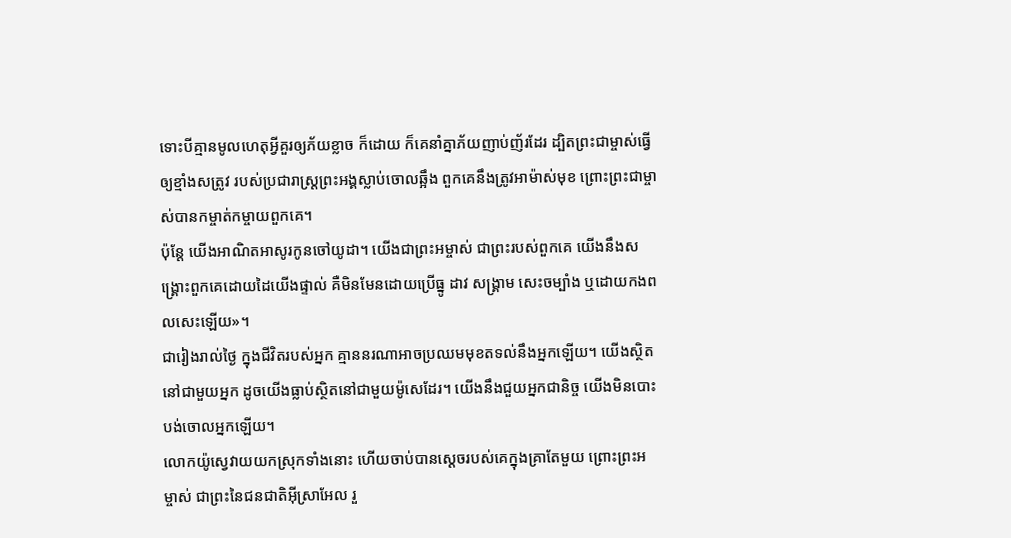ទោះបីគ្មានមូលហេតុអ្វីគួរឲ្យភ័យខ្លាច ក៏ដោយ ក៏គេនាំគ្នាភ័យញាប់ញ័រដែរ ដ្បិតព្រះជាម្ចាស់ធ្វើឲ្យខ្មាំងសត្រូវ របស់ប្រជារាស្ដ្រព្រះអង្គស្លាប់ចោលឆ្អឹង ពួកគេនឹងត្រូវអាម៉ាស់មុខ ព្រោះព្រះជាម្ចាស់បានកម្ចាត់កម្ចាយពួកគេ។
ប៉ុន្តែ យើងអាណិតអាសូរកូនចៅយូដា។ យើងជាព្រះអម្ចាស់ ជាព្រះរបស់ពួកគេ យើងនឹងសង្គ្រោះពួកគេដោយដៃយើងផ្ទាល់ គឺមិនមែនដោយប្រើធ្នូ ដាវ សង្គ្រាម សេះចម្បាំង ឬដោយកងពលសេះឡើយ»។
ជារៀងរាល់ថ្ងៃ ក្នុងជីវិតរបស់អ្នក គ្មាននរណាអាចប្រឈមមុខតទល់នឹងអ្នកឡើយ។ យើងស្ថិតនៅជាមួយអ្នក ដូចយើងធ្លាប់ស្ថិតនៅជាមួយម៉ូសេដែរ។ យើងនឹងជួយអ្នកជានិច្ច យើងមិនបោះបង់ចោលអ្នកឡើយ។
លោកយ៉ូស្វេវាយយកស្រុកទាំងនោះ ហើយចាប់បានស្ដេចរបស់គេក្នុងគ្រាតែមួយ ព្រោះព្រះអម្ចាស់ ជាព្រះនៃជនជាតិអ៊ីស្រាអែល រួ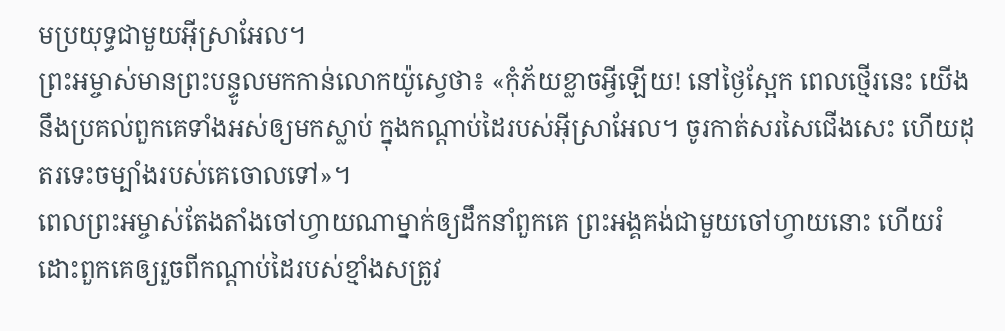មប្រយុទ្ធជាមួយអ៊ីស្រាអែល។
ព្រះអម្ចាស់មានព្រះបន្ទូលមកកាន់លោកយ៉ូស្វេថា៖ «កុំភ័យខ្លាចអ្វីឡើយ! នៅថ្ងៃស្អែក ពេលថ្មើរនេះ យើងនឹងប្រគល់ពួកគេទាំងអស់ឲ្យមកស្លាប់ ក្នុងកណ្ដាប់ដៃរបស់អ៊ីស្រាអែល។ ចូរកាត់សរសៃជើងសេះ ហើយដុតរទេះចម្បាំងរបស់គេចោលទៅ»។
ពេលព្រះអម្ចាស់តែងតាំងចៅហ្វាយណាម្នាក់ឲ្យដឹកនាំពួកគេ ព្រះអង្គគង់ជាមួយចៅហ្វាយនោះ ហើយរំដោះពួកគេឲ្យរួចពីកណ្ដាប់ដៃរបស់ខ្មាំងសត្រូវ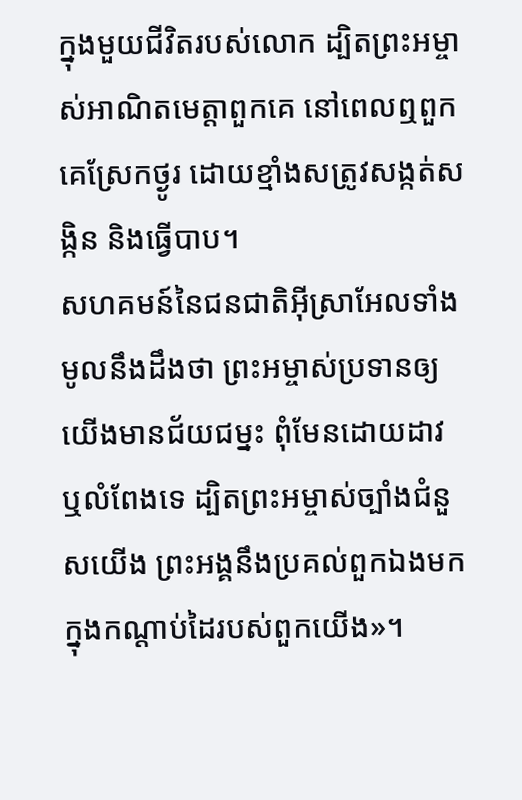ក្នុងមួយជីវិតរបស់លោក ដ្បិតព្រះអម្ចាស់អាណិតមេត្តាពួកគេ នៅពេលឮពួកគេស្រែកថ្ងូរ ដោយខ្មាំងសត្រូវសង្កត់សង្កិន និងធ្វើបាប។
សហគមន៍នៃជនជាតិអ៊ីស្រាអែលទាំងមូលនឹងដឹងថា ព្រះអម្ចាស់ប្រទានឲ្យយើងមានជ័យជម្នះ ពុំមែនដោយដាវ ឬលំពែងទេ ដ្បិតព្រះអម្ចាស់ច្បាំងជំនួសយើង ព្រះអង្គនឹងប្រគល់ពួកឯងមកក្នុងកណ្ដាប់ដៃរបស់ពួកយើង»។